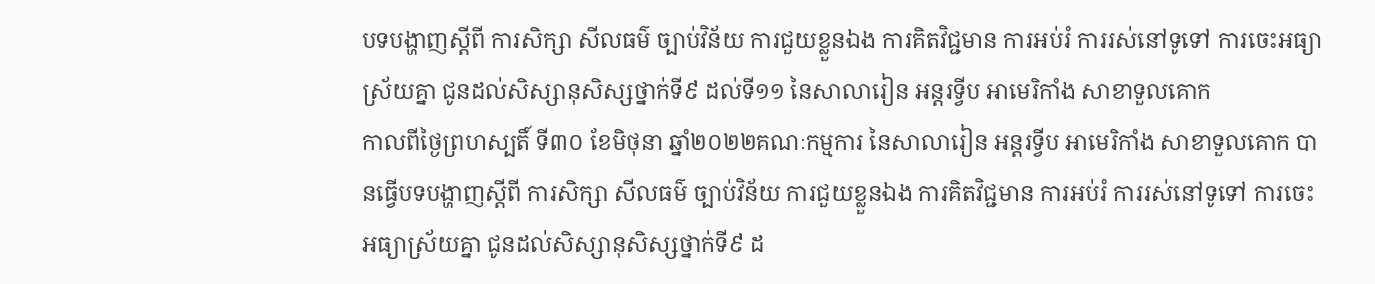បទបង្ហាញស្តីពី ការសិក្សា សីលធម៌ ច្បាប់វិន័យ ការជួយខ្លួនឯង ការគិតវិជ្ជមាន ការអប់រំ ការរស់នៅទូទៅ ការចេះអធ្យាស្រ័យគ្នា ជូនដល់សិស្សានុសិស្សថ្នាក់ទី៩ ដល់ទី១១ នៃសាលារៀន អន្តរទ្វីប អាមេរិកាំង សាខាទួលគោក
កាលពីថ្ងៃព្រហស្បតិ៍ ទី៣០ ខែមិថុនា ឆ្នាំ២០២២គណៈកម្មការ នៃសាលារៀន អន្តរទ្វីប អាមេរិកាំង សាខាទួលគោក បានធ្វើបទបង្ហាញស្តីពី ការសិក្សា សីលធម៌ ច្បាប់វិន័យ ការជួយខ្លួនឯង ការគិតវិជ្ជមាន ការអប់រំ ការរស់នៅទូទៅ ការចេះអធ្យាស្រ័យគ្នា ជូនដល់សិស្សានុសិស្សថ្នាក់ទី៩ ដ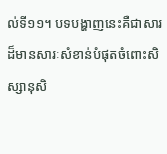ល់ទី១១។ បទបង្ហាញនេះគឺជាសារដ៏មានសារៈសំខាន់បំផុតចំពោះសិស្សានុសិ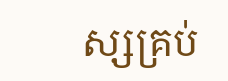ស្សគ្រប់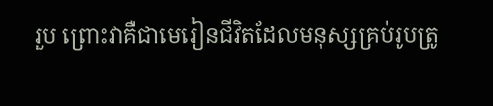រួប ព្រោះវាគឺជាមេរៀនជីវិតដែលមនុស្សគ្រប់រូបត្រូ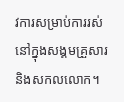វការសម្រាប់ការរស់នៅក្នុងសង្គមគ្រួសារ និងសកលលោក។